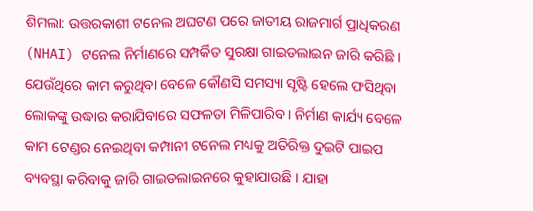ଶିମଲା: ଉତ୍ତରକାଶୀ ଟନେଲ ଅଘଟଣ ପରେ ଜାତୀୟ ରାଜମାର୍ଗ ପ୍ରାଧିକରଣ (NHAI) ଟନେଲ ନିର୍ମାଣରେ ସମ୍ପର୍କିତ ସୁରକ୍ଷା ଗାଇଡଲାଇନ ଜାରି କରିଛି । ଯେଉଁଥିରେ କାମ କରୁଥିବା ବେଳେ କୌଣସି ସମସ୍ୟା ସୃଷ୍ଟି ହେଲେ ଫସିଥିବା ଲୋକଙ୍କୁ ଉଦ୍ଧାର କରାଯିବାରେ ସଫଳତା ମିଳିପାରିବ । ନିର୍ମାଣ କାର୍ଯ୍ୟ ବେଳେ କାମ ଟେଣ୍ଡର ନେଇଥିବା କମ୍ପାନୀ ଟନେଲ ମଧ୍ୟକୁ ଅତିରିକ୍ତ ଦୁଇଟି ପାଇପ ବ୍ୟବସ୍ଥା କରିବାକୁ ଜାରି ଗାଇଡଲାଇନରେ କୁହାଯାଉଛି । ଯାହା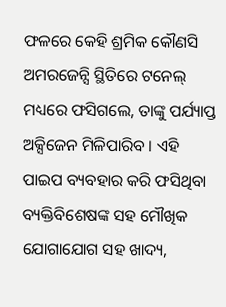ଫଳରେ କେହି ଶ୍ରମିକ କୌଣସି ଅମରଜେନ୍ସି ସ୍ଥିତିରେ ଟନେଲ୍ ମଧ୍ୟରେ ଫସିଗଲେ, ତାଙ୍କୁ ପର୍ଯ୍ୟାପ୍ତ ଅକ୍ସିଜେନ ମିଳିପାରିବ । ଏହି ପାଇପ ବ୍ୟବହାର କରି ଫସିଥିବା ବ୍ୟକ୍ତିବିଶେଷଙ୍କ ସହ ମୌଖିକ ଯୋଗାଯୋଗ ସହ ଖାଦ୍ୟ,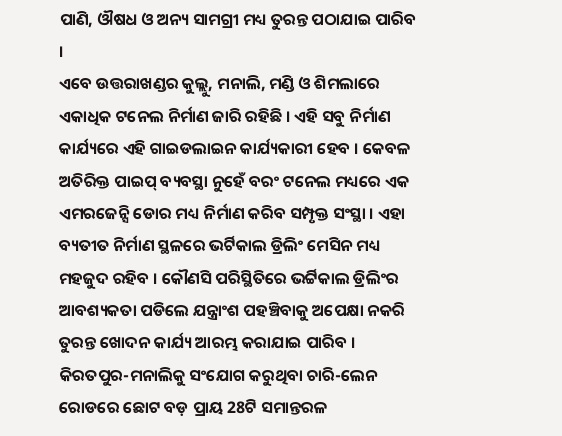ପାଣି, ଔଷଧ ଓ ଅନ୍ୟ ସାମଗ୍ରୀ ମଧ୍ୟ ତୁରନ୍ତ ପଠାଯାଇ ପାରିବ ।
ଏବେ ଉତ୍ତରାଖଣ୍ଡର କୁଲ୍ଲୁ, ମନାଲି, ମଣ୍ଡି ଓ ଶିମଲାରେ ଏକାଧିକ ଟନେଲ ନିର୍ମାଣ ଜାରି ରହିଛି । ଏହି ସବୁ ନିର୍ମାଣ କାର୍ଯ୍ୟରେ ଏହି ଗାଇଡଲାଇନ କାର୍ଯ୍ୟକାରୀ ହେବ । କେବଳ ଅତିରିକ୍ତ ପାଇପ୍ ବ୍ୟବସ୍ଥା ନୁହେଁ ବରଂ ଟନେଲ ମଧ୍ୟରେ ଏକ ଏମରଜେନ୍ସି ଡୋର ମଧ୍ୟ ନିର୍ମାଣ କରିବ ସମ୍ପୃକ୍ତ ସଂସ୍ଥା । ଏହା ବ୍ୟତୀତ ନିର୍ମାଣ ସ୍ଥଳରେ ଭର୍ଟିକାଲ ଡ୍ରିଲିଂ ମେସିନ ମଧ୍ୟ ମହଜୁଦ ରହିବ । କୌଣସି ପରିସ୍ଥିତିରେ ଭର୍ଟ୍ଟିକାଲ ଡ୍ରିଲିଂର ଆବଶ୍ୟକତା ପଡିଲେ ଯନ୍ତ୍ରାଂଶ ପହଞ୍ଚିବାକୁ ଅପେକ୍ଷା ନକରି ତୁରନ୍ତ ଖୋଦନ କାର୍ଯ୍ୟ ଆରମ୍ଭ କରାଯାଇ ପାରିବ । କିରତପୁର-ମନାଲିକୁ ସଂଯୋଗ କରୁଥିବା ଚାରି-ଲେନ ରୋଡରେ ଛୋଟ ବଡ଼ ପ୍ରାୟ 28ଟି ସମାନ୍ତରଳ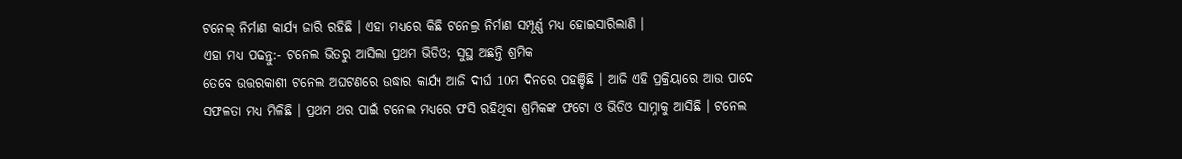ଟନେଲ୍ ନିର୍ମାଣ କାର୍ଯ୍ୟ ଜାରି ରହିଛି । ଏହା ମଧ୍ୟରେ କିଛି ଟନେଲ୍ର ନିର୍ମାଣ ସମ୍ପୂର୍ଣ୍ଣ ମଧ୍ୟ ହୋଇସାରିଲାଣି ।
ଏହା ମଧ୍ୟ ପଢନ୍ତୁ:- ଟନେଲ ଭିତରୁ ଆସିଲା ପ୍ରଥମ ଭିଡିଓ; ସୁସ୍ଥ ଅଛନ୍ତି ଶ୍ରମିକ
ତେବେ ଉତ୍ତରକାଶୀ ଟନେଲ ଅଘଟଣରେ ଉଦ୍ଧାର କାର୍ଯ୍ୟ ଆଜି ଦୀର୍ଘ 10ମ ଦିନରେ ପହଞ୍ଚିଛି । ଆଜି ଏହି ପ୍ରକ୍ରିୟାରେ ଆଉ ପାଦେ ସଫଳତା ମଧ୍ୟ ମିଳିଛି । ପ୍ରଥମ ଥର ପାଇଁ ଟନେଲ ମଧ୍ୟରେ ଫସି ରହିଥିବା ଶ୍ରମିକଙ୍କ ଫଟୋ ଓ ଭିଡିଓ ସାମ୍ନାକୁ ଆସିଛି । ଟନେଲ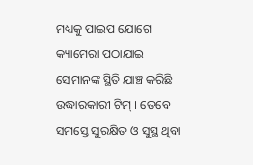ମଧ୍ୟକୁ ପାଇପ ଯୋଗେ କ୍ୟାମେରା ପଠାଯାଇ ସେମାନଙ୍କ ସ୍ଥିତି ଯାଞ୍ଚ କରିଛି ଉଦ୍ଧାରକାରୀ ଟିମ୍ । ତେବେ ସମସ୍ତେ ସୁରକ୍ଷିତ ଓ ସୁସ୍ଥ ଥିବା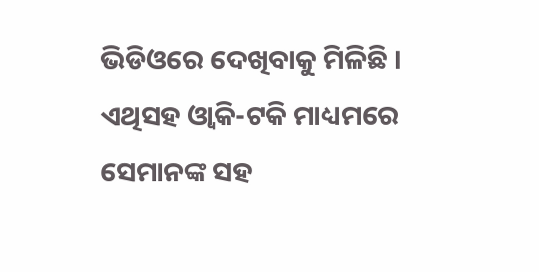ଭିଡିଓରେ ଦେଖିବାକୁ ମିଳିଛି । ଏଥିସହ ଓ୍ବାକି-ଟକି ମାଧ୍ୟମରେ ସେମାନଙ୍କ ସହ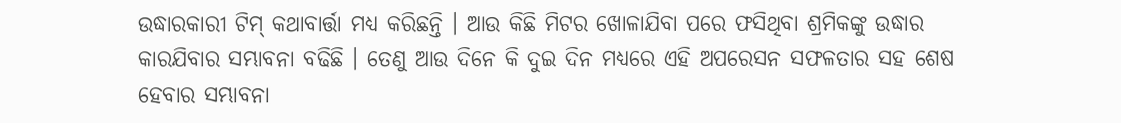ଉଦ୍ଧାରକାରୀ ଟିମ୍ କଥାବାର୍ତ୍ତା ମଧ୍ୟ କରିଛନ୍ତି । ଆଉ କିଛି ମିଟର ଖୋଳାଯିବା ପରେ ଫସିଥିବା ଶ୍ରମିକଙ୍କୁ ଉଦ୍ଧାର କାରଯିବାର ସମ୍ଭାବନା ବଢିଛି । ତେଣୁ ଆଉ ଦିନେ କି ଦୁଇ ଦିନ ମଧ୍ୟରେ ଏହି ଅପରେସନ ସଫଳତାର ସହ ଶେଷ ହେବାର ସମ୍ଭାବନା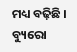ମଧ୍ୟ ବଢ଼ିଛି ।
ବ୍ୟୁରୋ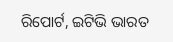ରିପୋର୍ଟ, ଇଟିଭି ଭାରତ